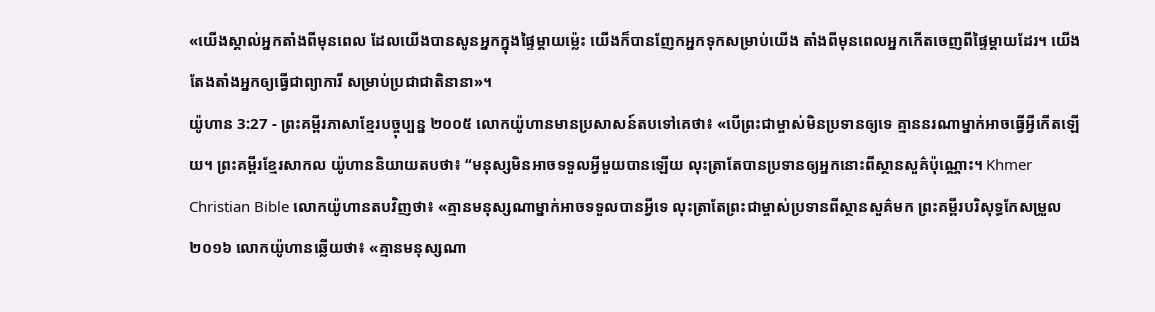«យើងស្គាល់អ្នកតាំងពីមុនពេល ដែលយើងបានសូនអ្នកក្នុងផ្ទៃម្ដាយម៉្លេះ យើងក៏បានញែកអ្នកទុកសម្រាប់យើង តាំងពីមុនពេលអ្នកកើតចេញពីផ្ទៃម្ដាយដែរ។ យើងតែងតាំងអ្នកឲ្យធ្វើជាព្យាការី សម្រាប់ប្រជាជាតិនានា»។
យ៉ូហាន 3:27 - ព្រះគម្ពីរភាសាខ្មែរបច្ចុប្បន្ន ២០០៥ លោកយ៉ូហានមានប្រសាសន៍តបទៅគេថា៖ «បើព្រះជាម្ចាស់មិនប្រទានឲ្យទេ គ្មាននរណាម្នាក់អាចធ្វើអ្វីកើតឡើយ។ ព្រះគម្ពីរខ្មែរសាកល យ៉ូហាននិយាយតបថា៖ “មនុស្សមិនអាចទទួលអ្វីមួយបានឡើយ លុះត្រាតែបានប្រទានឲ្យអ្នកនោះពីស្ថានសួគ៌ប៉ុណ្ណោះ។ Khmer Christian Bible លោកយ៉ូហានតបវិញថា៖ «គ្មានមនុស្សណាម្នាក់អាចទទួលបានអ្វីទេ លុះត្រាតែព្រះជាម្ចាស់ប្រទានពីស្ថានសួគ៌មក ព្រះគម្ពីរបរិសុទ្ធកែសម្រួល ២០១៦ លោកយ៉ូហានឆ្លើយថា៖ «គ្មានមនុស្សណា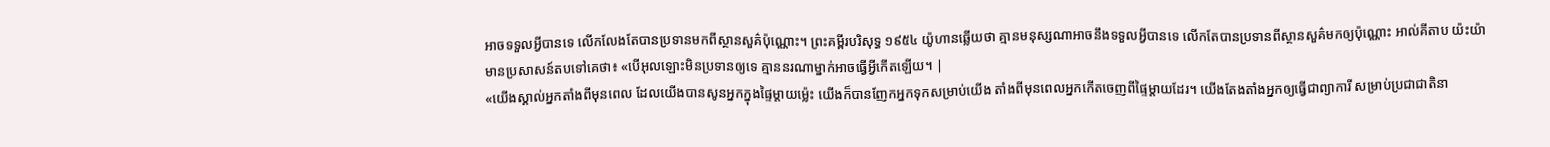អាចទទួលអ្វីបានទេ លើកលែងតែបានប្រទានមកពីស្ថានសួគ៌ប៉ុណ្ណោះ។ ព្រះគម្ពីរបរិសុទ្ធ ១៩៥៤ យ៉ូហានឆ្លើយថា គ្មានមនុស្សណាអាចនឹងទទួលអ្វីបានទេ លើកតែបានប្រទានពីស្ថានសួគ៌មកឲ្យប៉ុណ្ណោះ អាល់គីតាប យ៉ះយ៉ាមានប្រសាសន៍តបទៅគេថា៖ «បើអុលឡោះមិនប្រទានឲ្យទេ គ្មាននរណាម្នាក់អាចធ្វើអ្វីកើតឡើយ។ |
«យើងស្គាល់អ្នកតាំងពីមុនពេល ដែលយើងបានសូនអ្នកក្នុងផ្ទៃម្ដាយម៉្លេះ យើងក៏បានញែកអ្នកទុកសម្រាប់យើង តាំងពីមុនពេលអ្នកកើតចេញពីផ្ទៃម្ដាយដែរ។ យើងតែងតាំងអ្នកឲ្យធ្វើជាព្យាការី សម្រាប់ប្រជាជាតិនា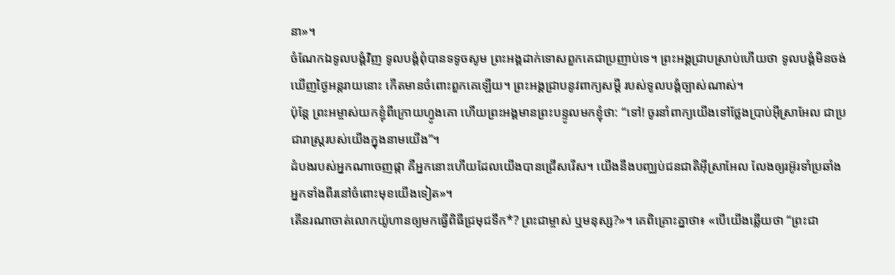នា»។
ចំណែកឯទូលបង្គំវិញ ទូលបង្គំពុំបានទទូចសូម ព្រះអង្គដាក់ទោសពួកគេជាប្រញាប់ទេ។ ព្រះអង្គជ្រាបស្រាប់ហើយថា ទូលបង្គំមិនចង់ឃើញថ្ងៃអន្តរាយនោះ កើតមានចំពោះពួកគេឡើយ។ ព្រះអង្គជ្រាបនូវពាក្យសម្ដី របស់ទូលបង្គំច្បាស់ណាស់។
ប៉ុន្តែ ព្រះអម្ចាស់យកខ្ញុំពីក្រោយហ្វូងគោ ហើយព្រះអង្គមានព្រះបន្ទូលមកខ្ញុំថា: “ទៅ! ចូរនាំពាក្យយើងទៅថ្លែងប្រាប់អ៊ីស្រាអែល ជាប្រជារាស្ត្ររបស់យើងក្នុងនាមយើង”។
ដំបងរបស់អ្នកណាចេញផ្កា គឺអ្នកនោះហើយដែលយើងបានជ្រើសរើស។ យើងនឹងបញ្ឈប់ជនជាតិអ៊ីស្រាអែល លែងឲ្យរអ៊ូរទាំប្រឆាំងអ្នកទាំងពីរនៅចំពោះមុខយើងទៀត»។
តើនរណាចាត់លោកយ៉ូហានឲ្យមកធ្វើពិធីជ្រមុជទឹក*? ព្រះជាម្ចាស់ ឬមនុស្ស?»។ គេពិគ្រោះគ្នាថា៖ «បើយើងឆ្លើយថា “ព្រះជា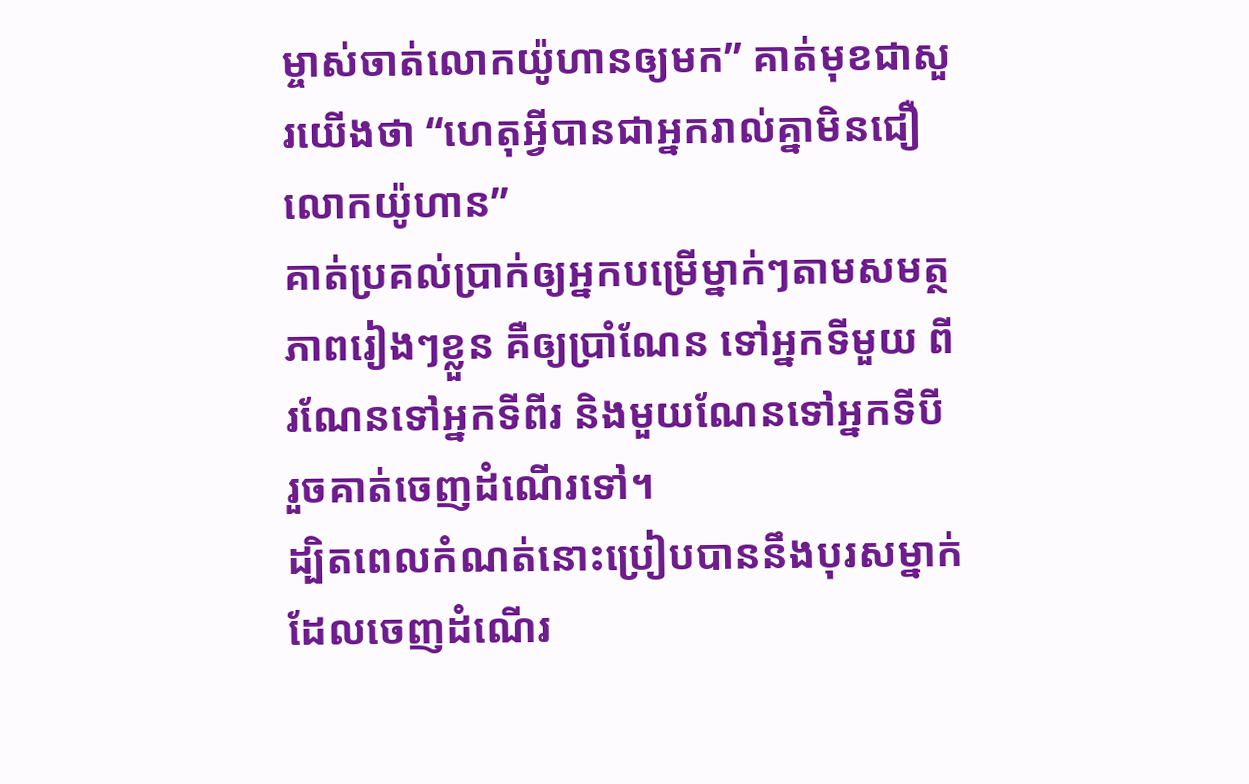ម្ចាស់ចាត់លោកយ៉ូហានឲ្យមក” គាត់មុខជាសួរយើងថា “ហេតុអ្វីបានជាអ្នករាល់គ្នាមិនជឿលោកយ៉ូហាន”
គាត់ប្រគល់ប្រាក់ឲ្យអ្នកបម្រើម្នាក់ៗតាមសមត្ថភាពរៀងៗខ្លួន គឺឲ្យប្រាំណែន ទៅអ្នកទីមួយ ពីរណែនទៅអ្នកទីពីរ និងមួយណែនទៅអ្នកទីបី រួចគាត់ចេញដំណើរទៅ។
ដ្បិតពេលកំណត់នោះប្រៀបបាននឹងបុរសម្នាក់ ដែលចេញដំណើរ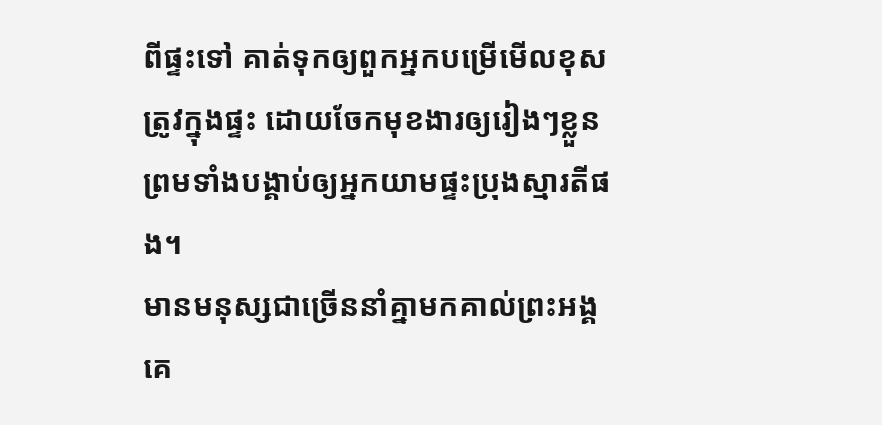ពីផ្ទះទៅ គាត់ទុកឲ្យពួកអ្នកបម្រើមើលខុសត្រូវក្នុងផ្ទះ ដោយចែកមុខងារឲ្យរៀងៗខ្លួន ព្រមទាំងបង្គាប់ឲ្យអ្នកយាមផ្ទះប្រុងស្មារតីផង។
មានមនុស្សជាច្រើននាំគ្នាមកគាល់ព្រះអង្គ គេ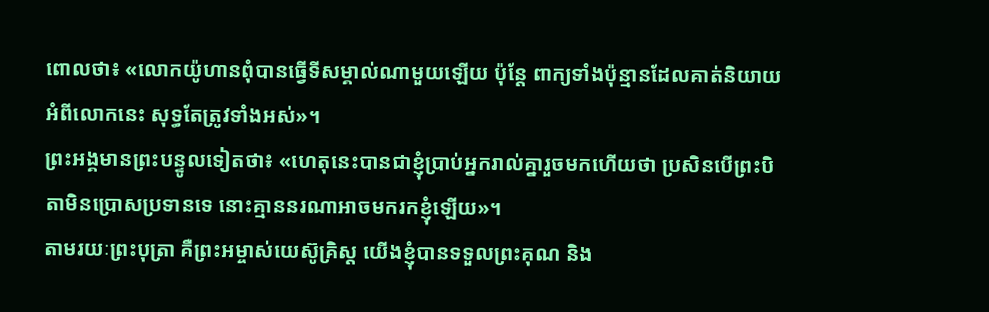ពោលថា៖ «លោកយ៉ូហានពុំបានធ្វើទីសម្គាល់ណាមួយឡើយ ប៉ុន្តែ ពាក្យទាំងប៉ុន្មានដែលគាត់និយាយអំពីលោកនេះ សុទ្ធតែត្រូវទាំងអស់»។
ព្រះអង្គមានព្រះបន្ទូលទៀតថា៖ «ហេតុនេះបានជាខ្ញុំប្រាប់អ្នករាល់គ្នារួចមកហើយថា ប្រសិនបើព្រះបិតាមិនប្រោសប្រទានទេ នោះគ្មាននរណាអាចមករកខ្ញុំឡើយ»។
តាមរយៈព្រះបុត្រា គឺព្រះអម្ចាស់យេស៊ូគ្រិស្ត យើងខ្ញុំបានទទួលព្រះគុណ និង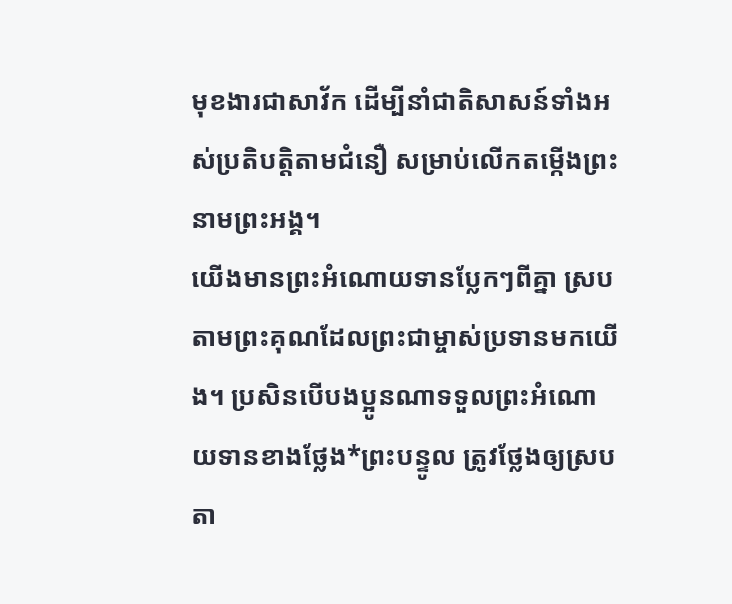មុខងារជាសាវ័ក ដើម្បីនាំជាតិសាសន៍ទាំងអស់ប្រតិបត្តិតាមជំនឿ សម្រាប់លើកតម្កើងព្រះនាមព្រះអង្គ។
យើងមានព្រះអំណោយទានប្លែកៗពីគ្នា ស្របតាមព្រះគុណដែលព្រះជាម្ចាស់ប្រទានមកយើង។ ប្រសិនបើបងប្អូនណាទទួលព្រះអំណោយទានខាងថ្លែង*ព្រះបន្ទូល ត្រូវថ្លែងឲ្យស្របតា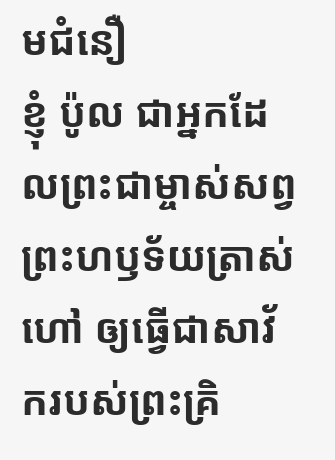មជំនឿ
ខ្ញុំ ប៉ូល ជាអ្នកដែលព្រះជាម្ចាស់សព្វព្រះហឫទ័យត្រាស់ហៅ ឲ្យធ្វើជាសាវ័ករបស់ព្រះគ្រិ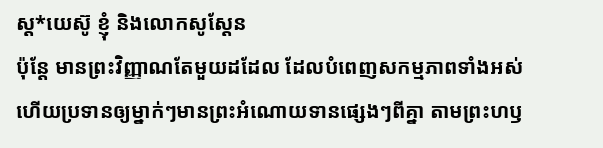ស្ត*យេស៊ូ ខ្ញុំ និងលោកសូស្ដែន
ប៉ុន្តែ មានព្រះវិញ្ញាណតែមួយដដែល ដែលបំពេញសកម្មភាពទាំងអស់ ហើយប្រទានឲ្យម្នាក់ៗមានព្រះអំណោយទានផ្សេងៗពីគ្នា តាមព្រះហឫ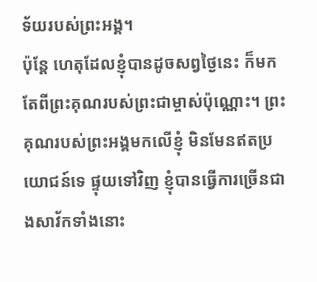ទ័យរបស់ព្រះអង្គ។
ប៉ុន្តែ ហេតុដែលខ្ញុំបានដូចសព្វថ្ងៃនេះ ក៏មកតែពីព្រះគុណរបស់ព្រះជាម្ចាស់ប៉ុណ្ណោះ។ ព្រះគុណរបស់ព្រះអង្គមកលើខ្ញុំ មិនមែនឥតប្រយោជន៍ទេ ផ្ទុយទៅវិញ ខ្ញុំបានធ្វើការច្រើនជាងសាវ័កទាំងនោះ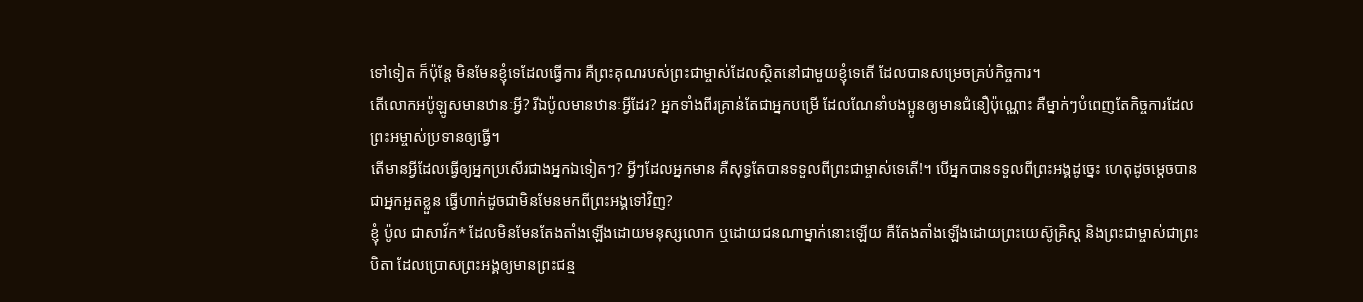ទៅទៀត ក៏ប៉ុន្តែ មិនមែនខ្ញុំទេដែលធ្វើការ គឺព្រះគុណរបស់ព្រះជាម្ចាស់ដែលស្ថិតនៅជាមួយខ្ញុំទេតើ ដែលបានសម្រេចគ្រប់កិច្ចការ។
តើលោកអប៉ូឡូសមានឋានៈអ្វី? រីឯប៉ូលមានឋានៈអ្វីដែរ? អ្នកទាំងពីរគ្រាន់តែជាអ្នកបម្រើ ដែលណែនាំបងប្អូនឲ្យមានជំនឿប៉ុណ្ណោះ គឺម្នាក់ៗបំពេញតែកិច្ចការដែលព្រះអម្ចាស់ប្រទានឲ្យធ្វើ។
តើមានអ្វីដែលធ្វើឲ្យអ្នកប្រសើរជាងអ្នកឯទៀតៗ? អ្វីៗដែលអ្នកមាន គឺសុទ្ធតែបានទទួលពីព្រះជាម្ចាស់ទេតើ!។ បើអ្នកបានទទួលពីព្រះអង្គដូច្នេះ ហេតុដូចម្ដេចបានជាអ្នកអួតខ្លួន ធ្វើហាក់ដូចជាមិនមែនមកពីព្រះអង្គទៅវិញ?
ខ្ញុំ ប៉ូល ជាសាវ័ក* ដែលមិនមែនតែងតាំងឡើងដោយមនុស្សលោក ឬដោយជនណាម្នាក់នោះឡើយ គឺតែងតាំងឡើងដោយព្រះយេស៊ូគ្រិស្ត និងព្រះជាម្ចាស់ជាព្រះបិតា ដែលប្រោសព្រះអង្គឲ្យមានព្រះជន្ម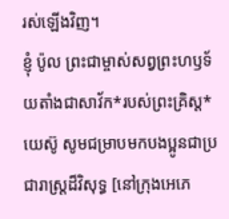រស់ឡើងវិញ។
ខ្ញុំ ប៉ូល ព្រះជាម្ចាស់សព្វព្រះហឫទ័យតាំងជាសាវ័ក*របស់ព្រះគ្រិស្ត*យេស៊ូ សូមជម្រាបមកបងប្អូនជាប្រជារាស្ដ្រដ៏វិសុទ្ធ [នៅក្រុងអេភេ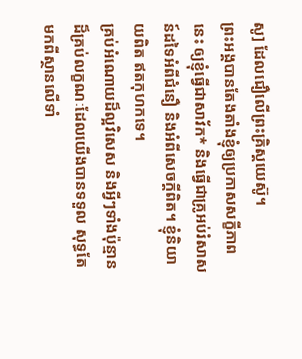សូ] ដែលជឿលើព្រះគ្រិស្តយេស៊ូ។
ព្រះអង្គបានតែងតាំងខ្ញុំឲ្យប្រកាសសក្ខីភាពនេះ ឲ្យខ្ញុំធ្វើជាសាវ័ក* និងធ្វើជាគ្រូអប់រំសាសន៍ដទៃអំពីជំនឿ និងអំពីសេចក្ដីពិត។ ខ្ញុំនិយាយពិត ឥតកុហកទេ។
គ្រប់អំណោយដ៏ល្អវិសេស និងអ្វីៗទាំងប៉ុន្មានដ៏គ្រប់លក្ខណៈដែលយើងបានទទួល សុទ្ធតែមកពីស្ថានលើទាំ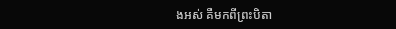ងអស់ គឺមកពីព្រះបិតា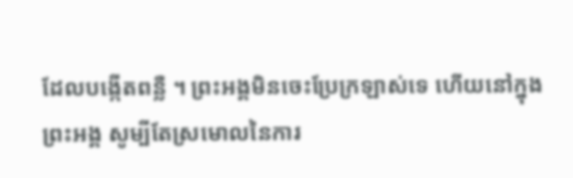ដែលបង្កើតពន្លឺ ។ ព្រះអង្គមិនចេះប្រែក្រឡាស់ទេ ហើយនៅក្នុងព្រះអង្គ សូម្បីតែស្រមោលនៃការ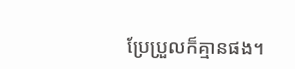ប្រែប្រួលក៏គ្មានផង។